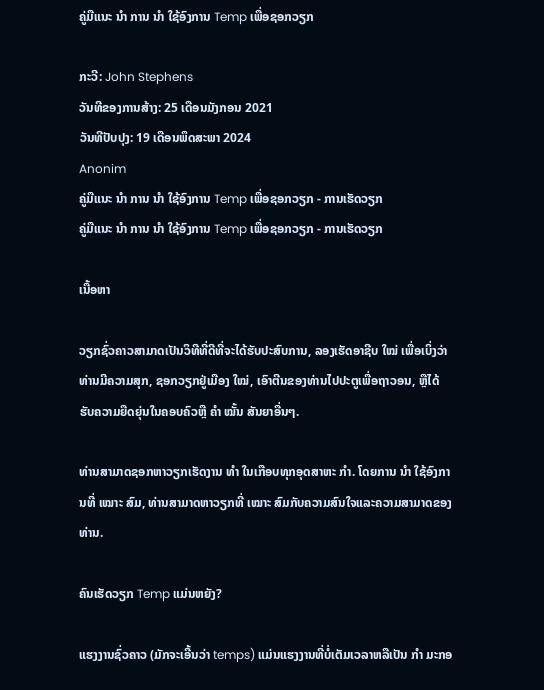ຄູ່ມືແນະ ນຳ ການ ນຳ ໃຊ້ອົງການ Temp ເພື່ອຊອກວຽກ

ກະວີ: John Stephens
ວັນທີຂອງການສ້າງ: 25 ເດືອນມັງກອນ 2021
ວັນທີປັບປຸງ: 19 ເດືອນພຶດສະພາ 2024
Anonim
ຄູ່ມືແນະ ນຳ ການ ນຳ ໃຊ້ອົງການ Temp ເພື່ອຊອກວຽກ - ການເຮັດວຽກ
ຄູ່ມືແນະ ນຳ ການ ນຳ ໃຊ້ອົງການ Temp ເພື່ອຊອກວຽກ - ການເຮັດວຽກ

ເນື້ອຫາ

ວຽກຊົ່ວຄາວສາມາດເປັນວິທີທີ່ດີທີ່ຈະໄດ້ຮັບປະສົບການ, ລອງເຮັດອາຊີບ ໃໝ່ ເພື່ອເບິ່ງວ່າທ່ານມີຄວາມສຸກ, ຊອກວຽກຢູ່ເມືອງ ໃໝ່, ເອົາຕີນຂອງທ່ານໄປປະຕູເພື່ອຖາວອນ, ຫຼືໄດ້ຮັບຄວາມຍືດຍຸ່ນໃນຄອບຄົວຫຼື ຄຳ ໝັ້ນ ສັນຍາອື່ນໆ.

ທ່ານສາມາດຊອກຫາວຽກເຮັດງານ ທຳ ໃນເກືອບທຸກອຸດສາຫະ ກຳ. ໂດຍການ ນຳ ໃຊ້ອົງການທີ່ ເໝາະ ສົມ, ທ່ານສາມາດຫາວຽກທີ່ ເໝາະ ສົມກັບຄວາມສົນໃຈແລະຄວາມສາມາດຂອງທ່ານ.

ຄົນເຮັດວຽກ Temp ແມ່ນຫຍັງ?

ແຮງງານຊົ່ວຄາວ (ມັກຈະເອີ້ນວ່າ temps) ແມ່ນແຮງງານທີ່ບໍ່ເຕັມເວລາຫລືເປັນ ກຳ ມະກອ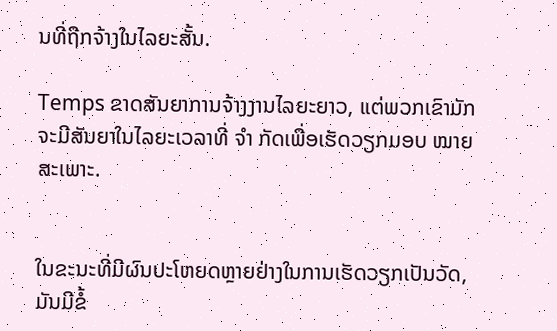ນທີ່ຖືກຈ້າງໃນໄລຍະສັ້ນ.

Temps ຂາດສັນຍາການຈ້າງງານໄລຍະຍາວ, ແຕ່ພວກເຂົາມັກຈະມີສັນຍາໃນໄລຍະເວລາທີ່ ຈຳ ກັດເພື່ອເຮັດວຽກມອບ ໝາຍ ສະເພາະ.


ໃນຂະນະທີ່ມີຜົນປະໂຫຍດຫຼາຍຢ່າງໃນການເຮັດວຽກເປັນວັດ, ມັນມີຂໍ້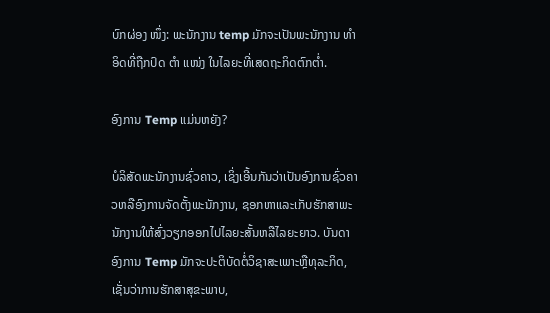ບົກຜ່ອງ ໜຶ່ງ: ພະນັກງານ temp ມັກຈະເປັນພະນັກງານ ທຳ ອິດທີ່ຖືກປົດ ຕຳ ແໜ່ງ ໃນໄລຍະທີ່ເສດຖະກິດຕົກຕໍ່າ.

ອົງການ Temp ແມ່ນຫຍັງ?

ບໍລິສັດພະນັກງານຊົ່ວຄາວ, ເຊິ່ງເອີ້ນກັນວ່າເປັນອົງການຊົ່ວຄາວຫລືອົງການຈັດຕັ້ງພະນັກງານ, ຊອກຫາແລະເກັບຮັກສາພະນັກງານໃຫ້ສົ່ງວຽກອອກໄປໄລຍະສັ້ນຫລືໄລຍະຍາວ. ບັນດາອົງການ Temp ມັກຈະປະຕິບັດຕໍ່ວິຊາສະເພາະຫຼືທຸລະກິດ, ເຊັ່ນວ່າການຮັກສາສຸຂະພາບ,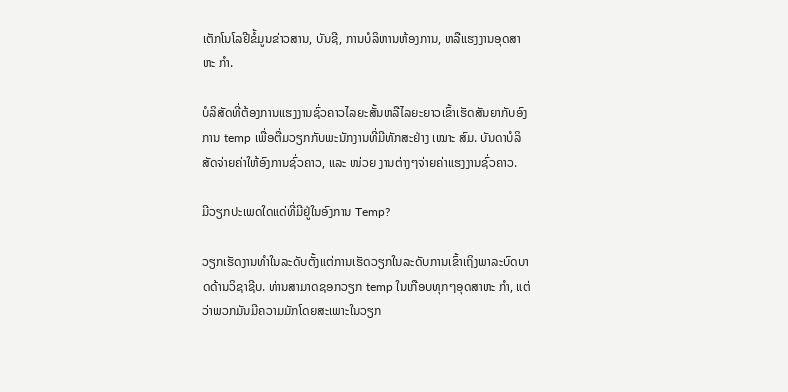ເຕັກໂນໂລຢີຂໍ້ມູນຂ່າວສານ, ບັນຊີ, ການບໍລິຫານຫ້ອງການ, ຫລືແຮງງານອຸດສາຫະ ກຳ.

ບໍລິສັດທີ່ຕ້ອງການແຮງງານຊົ່ວຄາວໄລຍະສັ້ນຫລືໄລຍະຍາວເຂົ້າເຮັດສັນຍາກັບອົງການ temp ເພື່ອຕື່ມວຽກກັບພະນັກງານທີ່ມີທັກສະຢ່າງ ເໝາະ ສົມ. ບັນດາບໍລິສັດຈ່າຍຄ່າໃຫ້ອົງການຊົ່ວຄາວ, ແລະ ໜ່ວຍ ງານຕ່າງໆຈ່າຍຄ່າແຮງງານຊົ່ວຄາວ.

ມີວຽກປະເພດໃດແດ່ທີ່ມີຢູ່ໃນອົງການ Temp?

ວຽກເຮັດງານທໍາໃນລະດັບຕັ້ງແຕ່ການເຮັດວຽກໃນລະດັບການເຂົ້າເຖິງພາລະບົດບາດດ້ານວິຊາຊີບ. ທ່ານສາມາດຊອກວຽກ temp ໃນເກືອບທຸກໆອຸດສາຫະ ກຳ, ແຕ່ວ່າພວກມັນມີຄວາມມັກໂດຍສະເພາະໃນວຽກ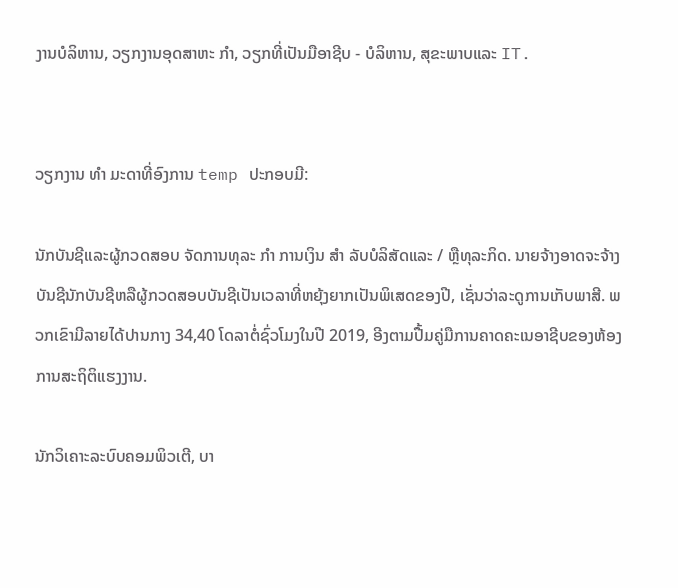ງານບໍລິຫານ, ວຽກງານອຸດສາຫະ ກຳ, ວຽກທີ່ເປັນມືອາຊີບ - ບໍລິຫານ, ສຸຂະພາບແລະ IT.


ວຽກງານ ທຳ ມະດາທີ່ອົງການ temp ປະກອບມີ:

ນັກບັນຊີແລະຜູ້ກວດສອບ ຈັດການທຸລະ ກຳ ການເງິນ ສຳ ລັບບໍລິສັດແລະ / ຫຼືທຸລະກິດ. ນາຍຈ້າງອາດຈະຈ້າງບັນຊີນັກບັນຊີຫລືຜູ້ກວດສອບບັນຊີເປັນເວລາທີ່ຫຍຸ້ງຍາກເປັນພິເສດຂອງປີ, ເຊັ່ນວ່າລະດູການເກັບພາສີ. ພວກເຂົາມີລາຍໄດ້ປານກາງ 34,40 ໂດລາຕໍ່ຊົ່ວໂມງໃນປີ 2019, ອີງຕາມປື້ມຄູ່ມືການຄາດຄະເນອາຊີບຂອງຫ້ອງການສະຖິຕິແຮງງານ.

ນັກວິເຄາະລະບົບຄອມພິວເຕີ, ບາ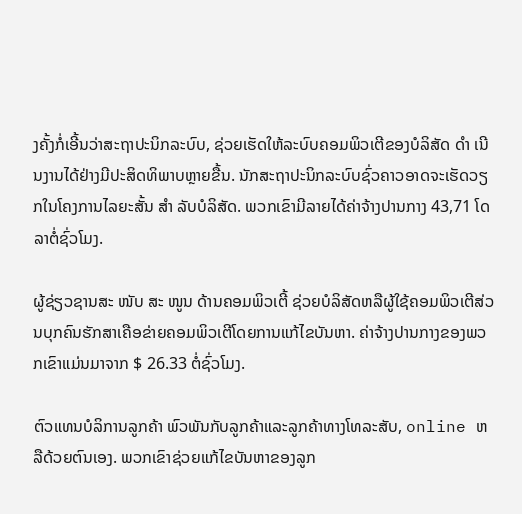ງຄັ້ງກໍ່ເອີ້ນວ່າສະຖາປະນິກລະບົບ, ຊ່ວຍເຮັດໃຫ້ລະບົບຄອມພິວເຕີຂອງບໍລິສັດ ດຳ ເນີນງານໄດ້ຢ່າງມີປະສິດທິພາບຫຼາຍຂື້ນ. ນັກສະຖາປະນິກລະບົບຊົ່ວຄາວອາດຈະເຮັດວຽກໃນໂຄງການໄລຍະສັ້ນ ສຳ ລັບບໍລິສັດ. ພວກເຂົາມີລາຍໄດ້ຄ່າຈ້າງປານກາງ 43,71 ໂດລາຕໍ່ຊົ່ວໂມງ.

ຜູ້ຊ່ຽວຊານສະ ໜັບ ສະ ໜູນ ດ້ານຄອມພິວເຕີ້ ຊ່ວຍບໍລິສັດຫລືຜູ້ໃຊ້ຄອມພິວເຕີສ່ວນບຸກຄົນຮັກສາເຄືອຂ່າຍຄອມພິວເຕີໂດຍການແກ້ໄຂບັນຫາ. ຄ່າຈ້າງປານກາງຂອງພວກເຂົາແມ່ນມາຈາກ $ 26.33 ຕໍ່ຊົ່ວໂມງ.

ຕົວແທນບໍລິການລູກຄ້າ ພົວພັນກັບລູກຄ້າແລະລູກຄ້າທາງໂທລະສັບ, online ຫລືດ້ວຍຕົນເອງ. ພວກເຂົາຊ່ວຍແກ້ໄຂບັນຫາຂອງລູກ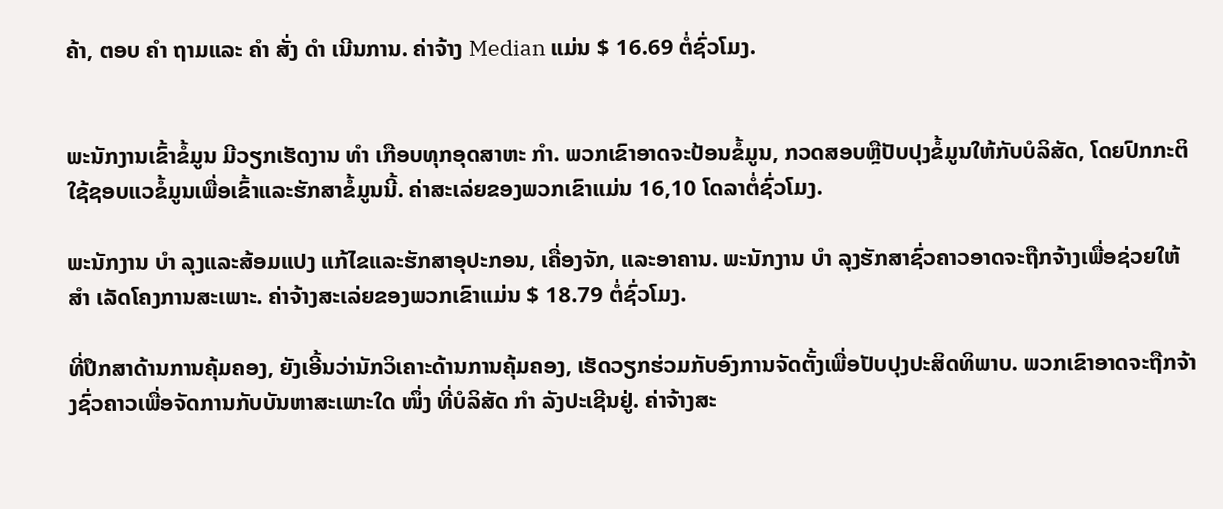ຄ້າ, ຕອບ ຄຳ ຖາມແລະ ຄຳ ສັ່ງ ດຳ ເນີນການ. ຄ່າຈ້າງ Median ແມ່ນ $ 16.69 ຕໍ່ຊົ່ວໂມງ.


ພະນັກງານເຂົ້າຂໍ້ມູນ ມີວຽກເຮັດງານ ທຳ ເກືອບທຸກອຸດສາຫະ ກຳ. ພວກເຂົາອາດຈະປ້ອນຂໍ້ມູນ, ກວດສອບຫຼືປັບປຸງຂໍ້ມູນໃຫ້ກັບບໍລິສັດ, ໂດຍປົກກະຕິໃຊ້ຊອບແວຂໍ້ມູນເພື່ອເຂົ້າແລະຮັກສາຂໍ້ມູນນີ້. ຄ່າສະເລ່ຍຂອງພວກເຂົາແມ່ນ 16,10 ໂດລາຕໍ່ຊົ່ວໂມງ.

ພະນັກງານ ບຳ ລຸງແລະສ້ອມແປງ ແກ້ໄຂແລະຮັກສາອຸປະກອນ, ເຄື່ອງຈັກ, ແລະອາຄານ. ພະນັກງານ ບຳ ລຸງຮັກສາຊົ່ວຄາວອາດຈະຖືກຈ້າງເພື່ອຊ່ວຍໃຫ້ ສຳ ເລັດໂຄງການສະເພາະ. ຄ່າຈ້າງສະເລ່ຍຂອງພວກເຂົາແມ່ນ $ 18.79 ຕໍ່ຊົ່ວໂມງ.

ທີ່ປຶກສາດ້ານການຄຸ້ມຄອງ, ຍັງເອີ້ນວ່ານັກວິເຄາະດ້ານການຄຸ້ມຄອງ, ເຮັດວຽກຮ່ວມກັບອົງການຈັດຕັ້ງເພື່ອປັບປຸງປະສິດທິພາບ. ພວກເຂົາອາດຈະຖືກຈ້າງຊົ່ວຄາວເພື່ອຈັດການກັບບັນຫາສະເພາະໃດ ໜຶ່ງ ທີ່ບໍລິສັດ ກຳ ລັງປະເຊີນຢູ່. ຄ່າຈ້າງສະ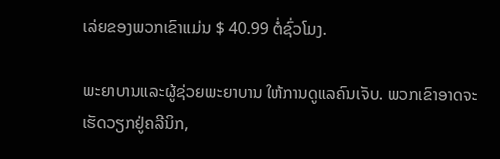ເລ່ຍຂອງພວກເຂົາແມ່ນ $ 40.99 ຕໍ່ຊົ່ວໂມງ.

ພະຍາບານແລະຜູ້ຊ່ວຍພະຍາບານ ໃຫ້ການດູແລຄົນເຈັບ. ພວກເຂົາອາດຈະເຮັດວຽກຢູ່ຄລີນິກ,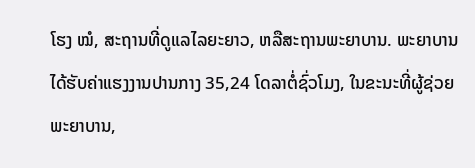ໂຮງ ໝໍ, ສະຖານທີ່ດູແລໄລຍະຍາວ, ຫລືສະຖານພະຍາບານ. ພະຍາບານໄດ້ຮັບຄ່າແຮງງານປານກາງ 35,24 ໂດລາຕໍ່ຊົ່ວໂມງ, ໃນຂະນະທີ່ຜູ້ຊ່ວຍພະຍາບານ,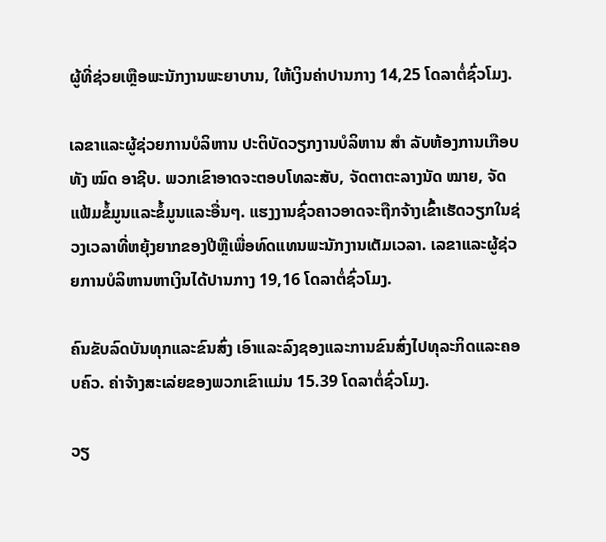ຜູ້ທີ່ຊ່ວຍເຫຼືອພະນັກງານພະຍາບານ, ໃຫ້ເງິນຄ່າປານກາງ 14,25 ໂດລາຕໍ່ຊົ່ວໂມງ.

ເລຂາແລະຜູ້ຊ່ວຍການບໍລິຫານ ປະຕິບັດວຽກງານບໍລິຫານ ສຳ ລັບຫ້ອງການເກືອບທັງ ໝົດ ອາຊີບ. ພວກເຂົາອາດຈະຕອບໂທລະສັບ, ຈັດຕາຕະລາງນັດ ໝາຍ, ຈັດແຟ້ມຂໍ້ມູນແລະຂໍ້ມູນແລະອື່ນໆ. ແຮງງານຊົ່ວຄາວອາດຈະຖືກຈ້າງເຂົ້າເຮັດວຽກໃນຊ່ວງເວລາທີ່ຫຍຸ້ງຍາກຂອງປີຫຼືເພື່ອທົດແທນພະນັກງານເຕັມເວລາ. ເລຂາແລະຜູ້ຊ່ວຍການບໍລິຫານຫາເງິນໄດ້ປານກາງ 19,16 ໂດລາຕໍ່ຊົ່ວໂມງ.

ຄົນຂັບລົດບັນທຸກແລະຂົນສົ່ງ ເອົາແລະລົງຊອງແລະການຂົນສົ່ງໄປທຸລະກິດແລະຄອບຄົວ. ຄ່າຈ້າງສະເລ່ຍຂອງພວກເຂົາແມ່ນ 15.39 ໂດລາຕໍ່ຊົ່ວໂມງ.

ວຽ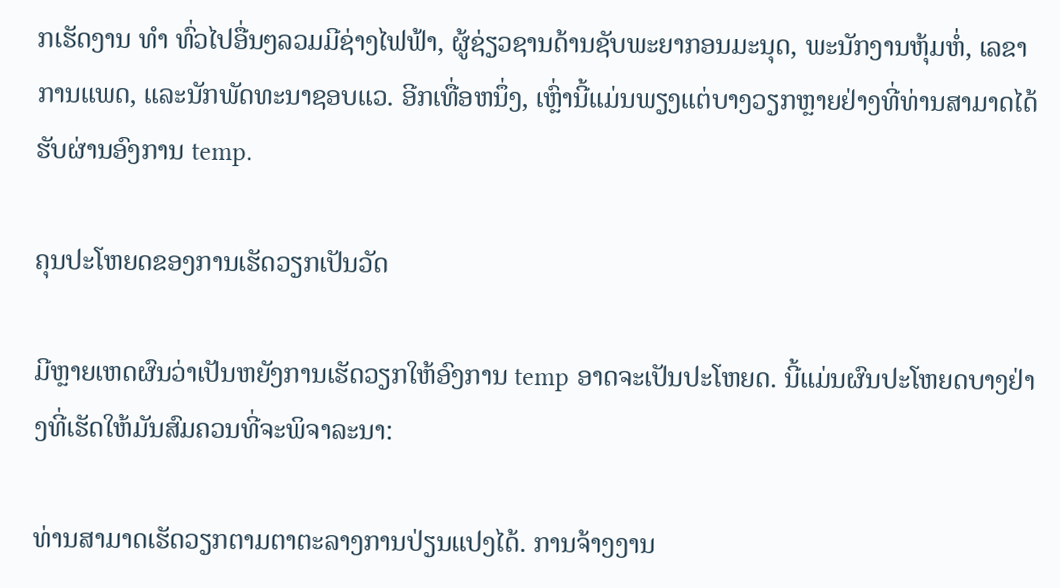ກເຮັດງານ ທຳ ທົ່ວໄປອື່ນໆລວມມີຊ່າງໄຟຟ້າ, ຜູ້ຊ່ຽວຊານດ້ານຊັບພະຍາກອນມະນຸດ, ພະນັກງານຫຸ້ມຫໍ່, ເລຂາການແພດ, ແລະນັກພັດທະນາຊອບແວ. ອີກເທື່ອຫນຶ່ງ, ເຫຼົ່ານີ້ແມ່ນພຽງແຕ່ບາງວຽກຫຼາຍຢ່າງທີ່ທ່ານສາມາດໄດ້ຮັບຜ່ານອົງການ temp.

ຄຸນປະໂຫຍດຂອງການເຮັດວຽກເປັນວັດ

ມີຫຼາຍເຫດຜົນວ່າເປັນຫຍັງການເຮັດວຽກໃຫ້ອົງການ temp ອາດຈະເປັນປະໂຫຍດ. ນີ້ແມ່ນຜົນປະໂຫຍດບາງຢ່າງທີ່ເຮັດໃຫ້ມັນສົມຄວນທີ່ຈະພິຈາລະນາ:

ທ່ານສາມາດເຮັດວຽກຕາມຕາຕະລາງການປ່ຽນແປງໄດ້. ການຈ້າງງານ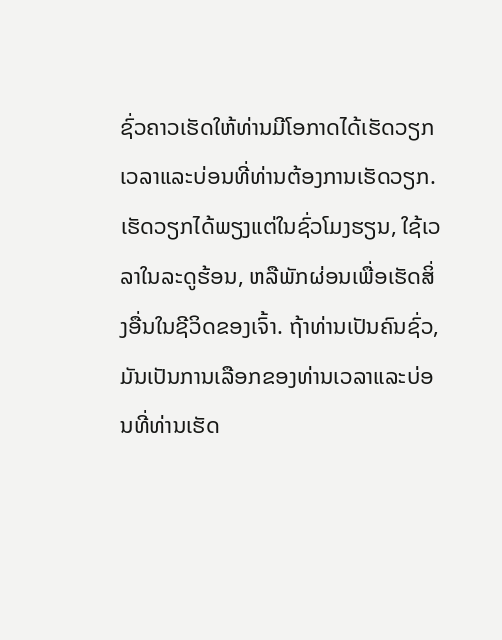ຊົ່ວຄາວເຮັດໃຫ້ທ່ານມີໂອກາດໄດ້ເຮັດວຽກເວລາແລະບ່ອນທີ່ທ່ານຕ້ອງການເຮັດວຽກ. ເຮັດວຽກໄດ້ພຽງແຕ່ໃນຊົ່ວໂມງຮຽນ, ໃຊ້ເວລາໃນລະດູຮ້ອນ, ຫລືພັກຜ່ອນເພື່ອເຮັດສິ່ງອື່ນໃນຊີວິດຂອງເຈົ້າ. ຖ້າທ່ານເປັນຄົນຊົ່ວ, ມັນເປັນການເລືອກຂອງທ່ານເວລາແລະບ່ອນທີ່ທ່ານເຮັດ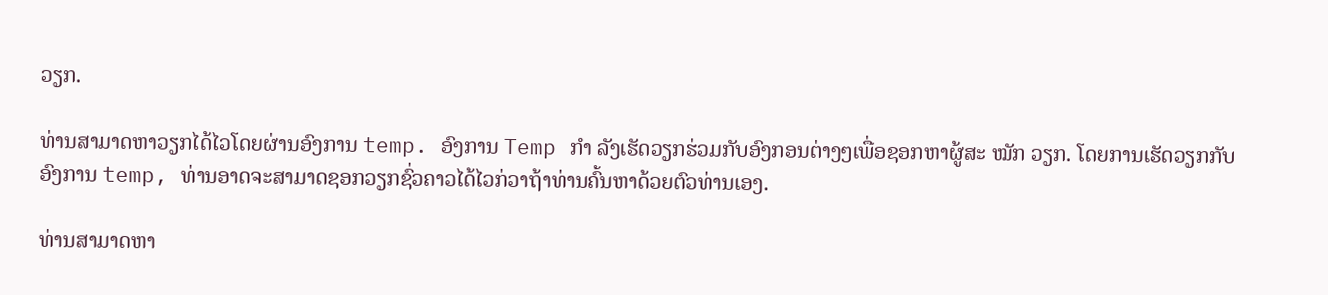ວຽກ.

ທ່ານສາມາດຫາວຽກໄດ້ໄວໂດຍຜ່ານອົງການ temp. ອົງການ Temp ກຳ ລັງເຮັດວຽກຮ່ວມກັບອົງກອນຕ່າງໆເພື່ອຊອກຫາຜູ້ສະ ໝັກ ວຽກ. ໂດຍການເຮັດວຽກກັບອົງການ temp, ທ່ານອາດຈະສາມາດຊອກວຽກຊົ່ວຄາວໄດ້ໄວກ່ວາຖ້າທ່ານຄົ້ນຫາດ້ວຍຕົວທ່ານເອງ.

ທ່ານສາມາດຫາ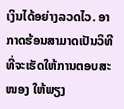ເງິນໄດ້ອຍ່າງລວດໄວ. ອາກາດຮ້ອນສາມາດເປັນວິທີທີ່ຈະເຮັດໃຫ້ການຕອບສະ ໜອງ ໃຫ້ພຽງ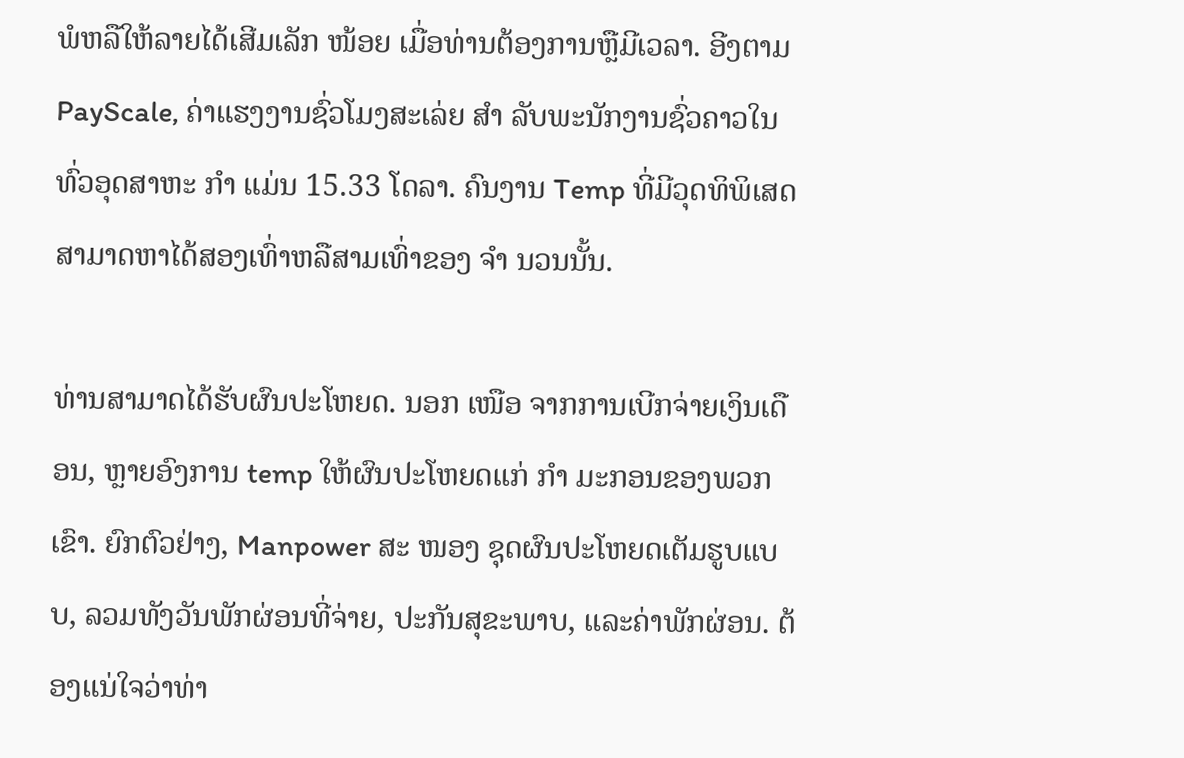ພໍຫລືໃຫ້ລາຍໄດ້ເສີມເລັກ ໜ້ອຍ ເມື່ອທ່ານຕ້ອງການຫຼືມີເວລາ. ອີງຕາມ PayScale, ຄ່າແຮງງານຊົ່ວໂມງສະເລ່ຍ ສຳ ລັບພະນັກງານຊົ່ວຄາວໃນທົ່ວອຸດສາຫະ ກຳ ແມ່ນ 15.33 ໂດລາ. ຄົນງານ Temp ທີ່ມີວຸດທິພິເສດສາມາດຫາໄດ້ສອງເທົ່າຫລືສາມເທົ່າຂອງ ຈຳ ນວນນັ້ນ.

ທ່ານສາມາດໄດ້ຮັບຜົນປະໂຫຍດ. ນອກ ເໜືອ ຈາກການເບີກຈ່າຍເງິນເດືອນ, ຫຼາຍອົງການ temp ໃຫ້ຜົນປະໂຫຍດແກ່ ກຳ ມະກອນຂອງພວກເຂົາ. ຍົກຕົວຢ່າງ, Manpower ສະ ໜອງ ຊຸດຜົນປະໂຫຍດເຕັມຮູບແບບ, ລວມທັງວັນພັກຜ່ອນທີ່ຈ່າຍ, ປະກັນສຸຂະພາບ, ແລະຄ່າພັກຜ່ອນ. ຕ້ອງແນ່ໃຈວ່າທ່າ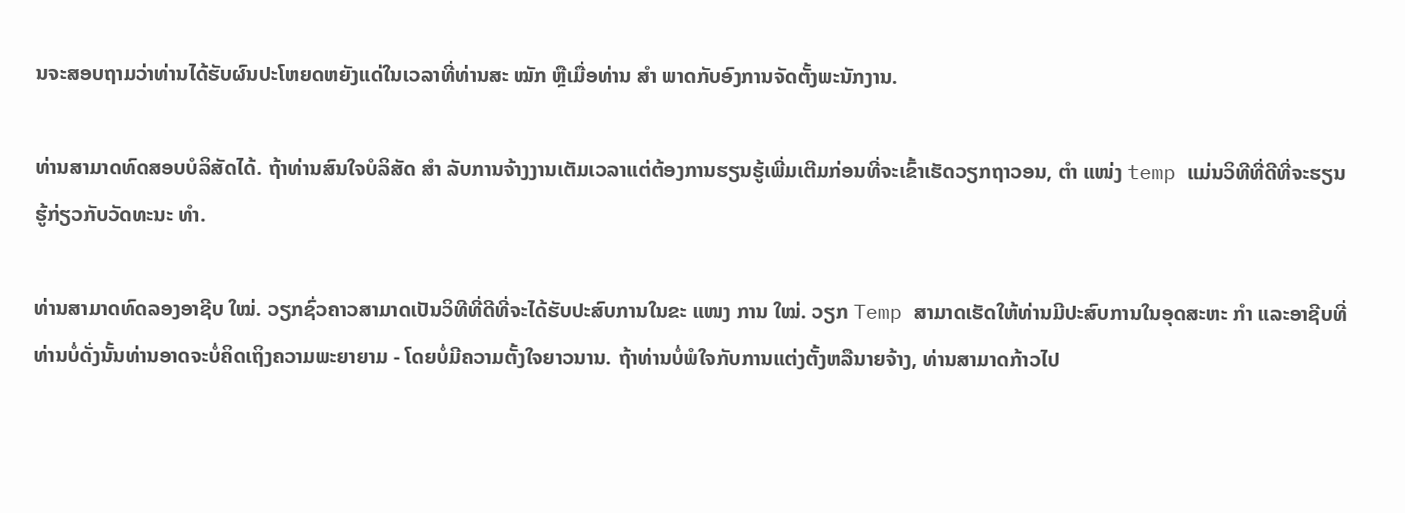ນຈະສອບຖາມວ່າທ່ານໄດ້ຮັບຜົນປະໂຫຍດຫຍັງແດ່ໃນເວລາທີ່ທ່ານສະ ໝັກ ຫຼືເມື່ອທ່ານ ສຳ ພາດກັບອົງການຈັດຕັ້ງພະນັກງານ.

ທ່ານສາມາດທົດສອບບໍລິສັດໄດ້. ຖ້າທ່ານສົນໃຈບໍລິສັດ ສຳ ລັບການຈ້າງງານເຕັມເວລາແຕ່ຕ້ອງການຮຽນຮູ້ເພີ່ມເຕີມກ່ອນທີ່ຈະເຂົ້າເຮັດວຽກຖາວອນ, ຕຳ ແໜ່ງ temp ແມ່ນວິທີທີ່ດີທີ່ຈະຮຽນຮູ້ກ່ຽວກັບວັດທະນະ ທຳ.

ທ່ານສາມາດທົດລອງອາຊີບ ໃໝ່. ວຽກຊົ່ວຄາວສາມາດເປັນວິທີທີ່ດີທີ່ຈະໄດ້ຮັບປະສົບການໃນຂະ ແໜງ ການ ໃໝ່. ວຽກ Temp ສາມາດເຮັດໃຫ້ທ່ານມີປະສົບການໃນອຸດສະຫະ ກຳ ແລະອາຊີບທີ່ທ່ານບໍ່ດັ່ງນັ້ນທ່ານອາດຈະບໍ່ຄິດເຖິງຄວາມພະຍາຍາມ - ໂດຍບໍ່ມີຄວາມຕັ້ງໃຈຍາວນານ. ຖ້າທ່ານບໍ່ພໍໃຈກັບການແຕ່ງຕັ້ງຫລືນາຍຈ້າງ, ທ່ານສາມາດກ້າວໄປ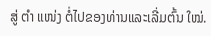ສູ່ ຕຳ ແໜ່ງ ຕໍ່ໄປຂອງທ່ານແລະເລີ່ມຕົ້ນ ໃໝ່.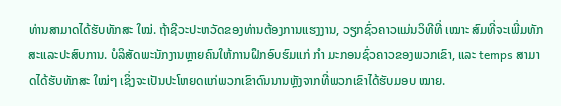ທ່ານສາມາດໄດ້ຮັບທັກສະ ໃໝ່. ຖ້າຊີວະປະຫວັດຂອງທ່ານຕ້ອງການແຮງງານ, ວຽກຊົ່ວຄາວແມ່ນວິທີທີ່ ເໝາະ ສົມທີ່ຈະເພີ່ມທັກສະແລະປະສົບການ. ບໍລິສັດພະນັກງານຫຼາຍຄົນໃຫ້ການຝຶກອົບຮົມແກ່ ກຳ ມະກອນຊົ່ວຄາວຂອງພວກເຂົາ, ແລະ temps ສາມາດໄດ້ຮັບທັກສະ ໃໝ່ໆ ເຊິ່ງຈະເປັນປະໂຫຍດແກ່ພວກເຂົາດົນນານຫຼັງຈາກທີ່ພວກເຂົາໄດ້ຮັບມອບ ໝາຍ.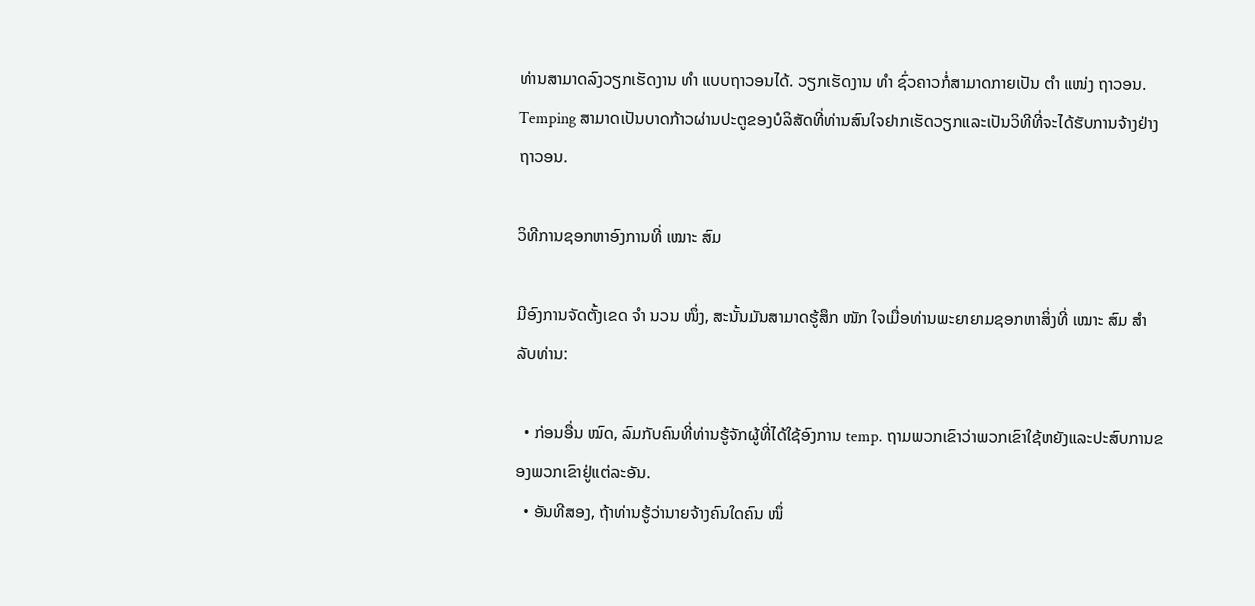ທ່ານສາມາດລົງວຽກເຮັດງານ ທຳ ແບບຖາວອນໄດ້. ວຽກເຮັດງານ ທຳ ຊົ່ວຄາວກໍ່ສາມາດກາຍເປັນ ຕຳ ແໜ່ງ ຖາວອນ. Temping ສາມາດເປັນບາດກ້າວຜ່ານປະຕູຂອງບໍລິສັດທີ່ທ່ານສົນໃຈຢາກເຮັດວຽກແລະເປັນວິທີທີ່ຈະໄດ້ຮັບການຈ້າງຢ່າງຖາວອນ.

ວິທີການຊອກຫາອົງການທີ່ ເໝາະ ສົມ

ມີອົງການຈັດຕັ້ງເຂດ ຈຳ ນວນ ໜຶ່ງ, ສະນັ້ນມັນສາມາດຮູ້ສຶກ ໜັກ ໃຈເມື່ອທ່ານພະຍາຍາມຊອກຫາສິ່ງທີ່ ເໝາະ ສົມ ສຳ ລັບທ່ານ:

  • ກ່ອນອື່ນ ໝົດ, ລົມກັບຄົນທີ່ທ່ານຮູ້ຈັກຜູ້ທີ່ໄດ້ໃຊ້ອົງການ temp. ຖາມພວກເຂົາວ່າພວກເຂົາໃຊ້ຫຍັງແລະປະສົບການຂອງພວກເຂົາຢູ່ແຕ່ລະອັນ.
  • ອັນທີສອງ, ຖ້າທ່ານຮູ້ວ່ານາຍຈ້າງຄົນໃດຄົນ ໜຶ່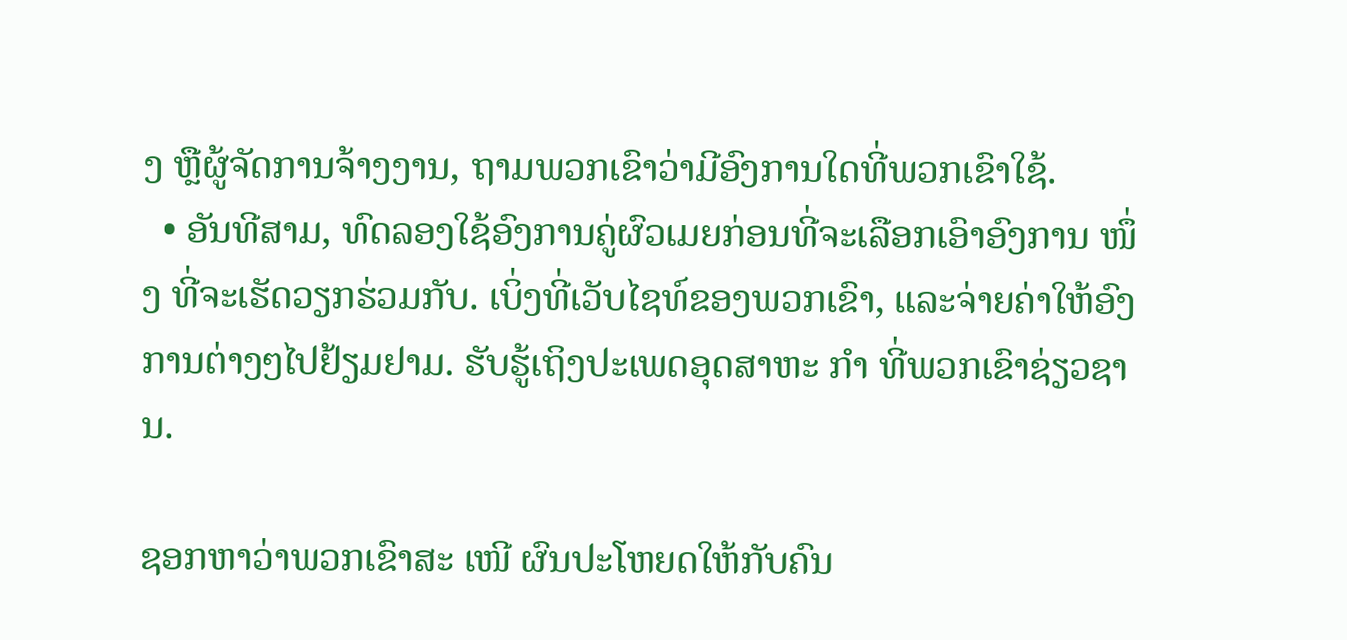ງ ຫຼືຜູ້ຈັດການຈ້າງງານ, ຖາມພວກເຂົາວ່າມີອົງການໃດທີ່ພວກເຂົາໃຊ້.
  • ອັນທີສາມ, ທົດລອງໃຊ້ອົງການຄູ່ຜົວເມຍກ່ອນທີ່ຈະເລືອກເອົາອົງການ ໜຶ່ງ ທີ່ຈະເຮັດວຽກຮ່ວມກັບ. ເບິ່ງທີ່ເວັບໄຊທ໌ຂອງພວກເຂົາ, ແລະຈ່າຍຄ່າໃຫ້ອົງການຕ່າງໆໄປຢ້ຽມຢາມ. ຮັບຮູ້ເຖິງປະເພດອຸດສາຫະ ກຳ ທີ່ພວກເຂົາຊ່ຽວຊານ.

ຊອກຫາວ່າພວກເຂົາສະ ເໜີ ຜົນປະໂຫຍດໃຫ້ກັບຄົນ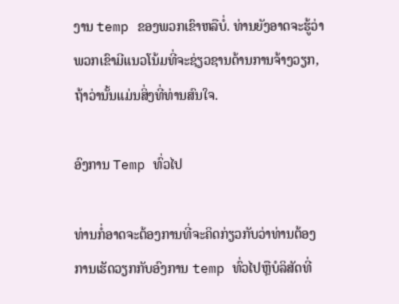ງານ temp ຂອງພວກເຂົາຫລືບໍ່. ທ່ານຍັງອາດຈະຮູ້ວ່າພວກເຂົາມີແນວໂນ້ມທີ່ຈະຊ່ຽວຊານດ້ານການຈ້າງວຽກ, ຖ້າວ່ານັ້ນແມ່ນສິ່ງທີ່ທ່ານສົນໃຈ.

ອົງການ Temp ທົ່ວໄປ

ທ່ານກໍ່ອາດຈະຕ້ອງການທີ່ຈະຄິດກ່ຽວກັບວ່າທ່ານຕ້ອງການເຮັດວຽກກັບອົງການ temp ທົ່ວໄປຫຼືບໍລິສັດທີ່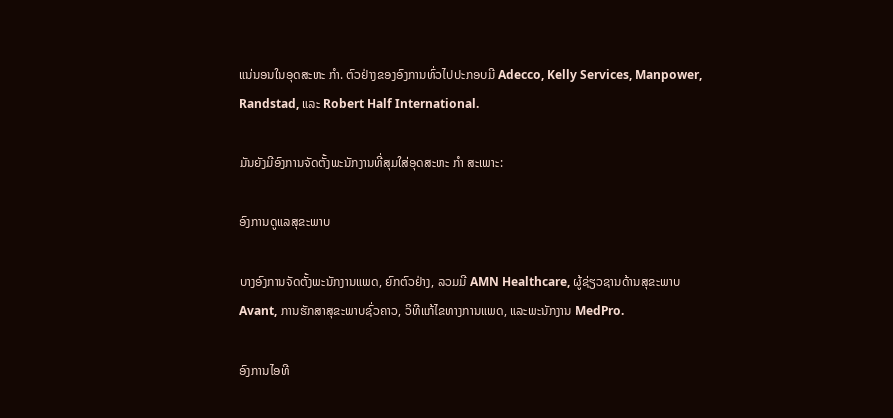ແນ່ນອນໃນອຸດສະຫະ ກຳ. ຕົວຢ່າງຂອງອົງການທົ່ວໄປປະກອບມີ Adecco, Kelly Services, Manpower, Randstad, ແລະ Robert Half International.

ມັນຍັງມີອົງການຈັດຕັ້ງພະນັກງານທີ່ສຸມໃສ່ອຸດສະຫະ ກຳ ສະເພາະ:

ອົງການດູແລສຸຂະພາບ

ບາງອົງການຈັດຕັ້ງພະນັກງານແພດ, ຍົກຕົວຢ່າງ, ລວມມີ AMN Healthcare, ຜູ້ຊ່ຽວຊານດ້ານສຸຂະພາບ Avant, ການຮັກສາສຸຂະພາບຊົ່ວຄາວ, ວິທີແກ້ໄຂທາງການແພດ, ແລະພະນັກງານ MedPro.

ອົງການໄອທີ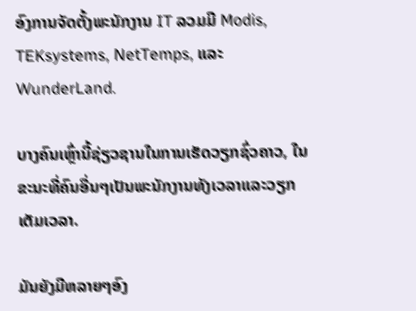ອົງການຈັດຕັ້ງພະນັກງານ IT ລວມມີ Modis, TEKsystems, NetTemps, ແລະ WunderLand.

ບາງຄົນເຫຼົ່ານີ້ຊ່ຽວຊານໃນການເຮັດວຽກຊົ່ວຄາວ, ໃນຂະນະທີ່ຄົນອື່ນໆເປັນພະນັກງານທັງເວລາແລະວຽກເຕັມເວລາ.

ມັນຍັງມີຫລາຍໆອົງ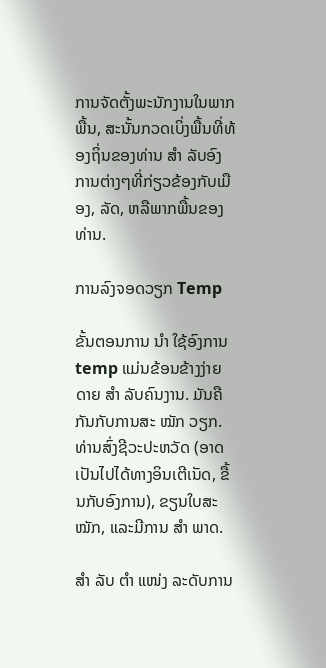ການຈັດຕັ້ງພະນັກງານໃນພາກພື້ນ, ສະນັ້ນກວດເບິ່ງພື້ນທີ່ທ້ອງຖິ່ນຂອງທ່ານ ສຳ ລັບອົງການຕ່າງໆທີ່ກ່ຽວຂ້ອງກັບເມືອງ, ລັດ, ຫລືພາກພື້ນຂອງທ່ານ.

ການລົງຈອດວຽກ Temp

ຂັ້ນຕອນການ ນຳ ໃຊ້ອົງການ temp ແມ່ນຂ້ອນຂ້າງງ່າຍດາຍ ສຳ ລັບຄົນງານ. ມັນຄືກັນກັບການສະ ໝັກ ວຽກ. ທ່ານສົ່ງຊີວະປະຫວັດ (ອາດເປັນໄປໄດ້ທາງອິນເຕີເນັດ, ຂື້ນກັບອົງການ), ຂຽນໃບສະ ໝັກ, ແລະມີການ ສຳ ພາດ.

ສຳ ລັບ ຕຳ ແໜ່ງ ລະດັບການ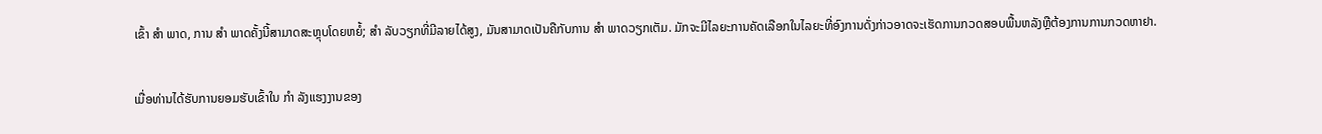ເຂົ້າ ສຳ ພາດ, ການ ສຳ ພາດຄັ້ງນີ້ສາມາດສະຫຼຸບໂດຍຫຍໍ້; ສຳ ລັບວຽກທີ່ມີລາຍໄດ້ສູງ, ມັນສາມາດເປັນຄືກັບການ ສຳ ພາດວຽກເຕັມ. ມັກຈະມີໄລຍະການຄັດເລືອກໃນໄລຍະທີ່ອົງການດັ່ງກ່າວອາດຈະເຮັດການກວດສອບພື້ນຫລັງຫຼືຕ້ອງການການກວດຫາຢາ.

ເມື່ອທ່ານໄດ້ຮັບການຍອມຮັບເຂົ້າໃນ ກຳ ລັງແຮງງານຂອງ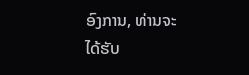ອົງການ, ທ່ານຈະໄດ້ຮັບ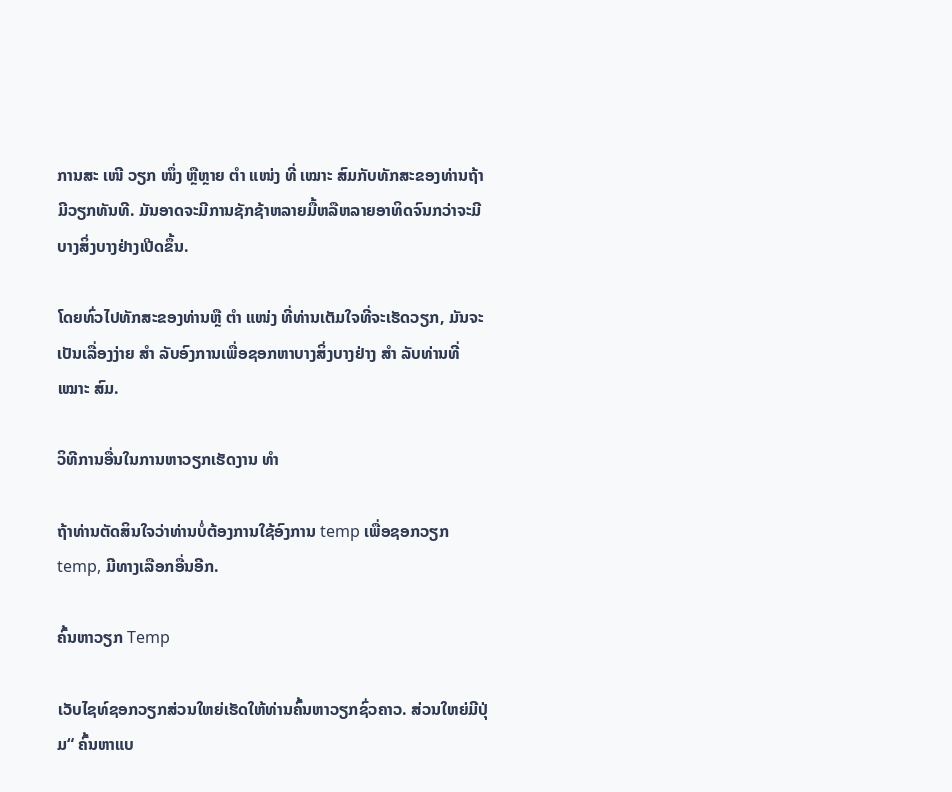ການສະ ເໜີ ວຽກ ໜຶ່ງ ຫຼືຫຼາຍ ຕຳ ແໜ່ງ ທີ່ ເໝາະ ສົມກັບທັກສະຂອງທ່ານຖ້າມີວຽກທັນທີ. ມັນອາດຈະມີການຊັກຊ້າຫລາຍມື້ຫລືຫລາຍອາທິດຈົນກວ່າຈະມີບາງສິ່ງບາງຢ່າງເປີດຂຶ້ນ.

ໂດຍທົ່ວໄປທັກສະຂອງທ່ານຫຼື ຕຳ ແໜ່ງ ທີ່ທ່ານເຕັມໃຈທີ່ຈະເຮັດວຽກ, ມັນຈະເປັນເລື່ອງງ່າຍ ສຳ ລັບອົງການເພື່ອຊອກຫາບາງສິ່ງບາງຢ່າງ ສຳ ລັບທ່ານທີ່ ເໝາະ ສົມ.

ວິທີການອື່ນໃນການຫາວຽກເຮັດງານ ທຳ

ຖ້າທ່ານຕັດສິນໃຈວ່າທ່ານບໍ່ຕ້ອງການໃຊ້ອົງການ temp ເພື່ອຊອກວຽກ temp, ມີທາງເລືອກອື່ນອີກ.

ຄົ້ນຫາວຽກ Temp

ເວັບໄຊທ໌ຊອກວຽກສ່ວນໃຫຍ່ເຮັດໃຫ້ທ່ານຄົ້ນຫາວຽກຊົ່ວຄາວ. ສ່ວນໃຫຍ່ມີປຸ່ມ“ ຄົ້ນຫາແບ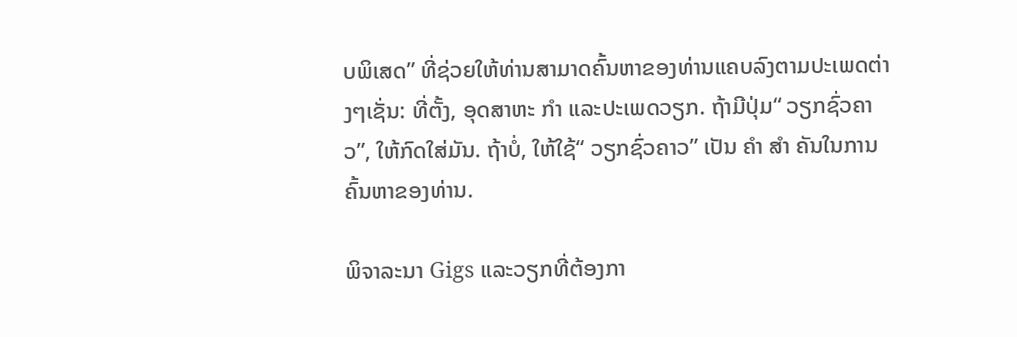ບພິເສດ” ທີ່ຊ່ວຍໃຫ້ທ່ານສາມາດຄົ້ນຫາຂອງທ່ານແຄບລົງຕາມປະເພດຕ່າງໆເຊັ່ນ: ທີ່ຕັ້ງ, ອຸດສາຫະ ກຳ ແລະປະເພດວຽກ. ຖ້າມີປຸ່ມ“ ວຽກຊົ່ວຄາວ”, ໃຫ້ກົດໃສ່ມັນ. ຖ້າບໍ່, ໃຫ້ໃຊ້“ ວຽກຊົ່ວຄາວ” ເປັນ ຄຳ ສຳ ຄັນໃນການຄົ້ນຫາຂອງທ່ານ.

ພິຈາລະນາ Gigs ແລະວຽກທີ່ຕ້ອງກາ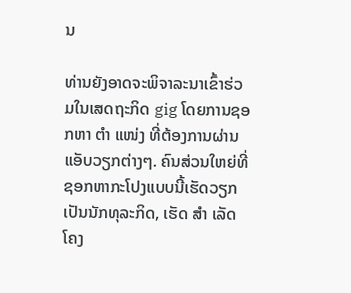ນ

ທ່ານຍັງອາດຈະພິຈາລະນາເຂົ້າຮ່ວມໃນເສດຖະກິດ gig ໂດຍການຊອກຫາ ຕຳ ແໜ່ງ ທີ່ຕ້ອງການຜ່ານແອັບວຽກຕ່າງໆ. ຄົນສ່ວນໃຫຍ່ທີ່ຊອກຫາກະໂປງແບບນີ້ເຮັດວຽກເປັນນັກທຸລະກິດ, ເຮັດ ສຳ ເລັດໂຄງ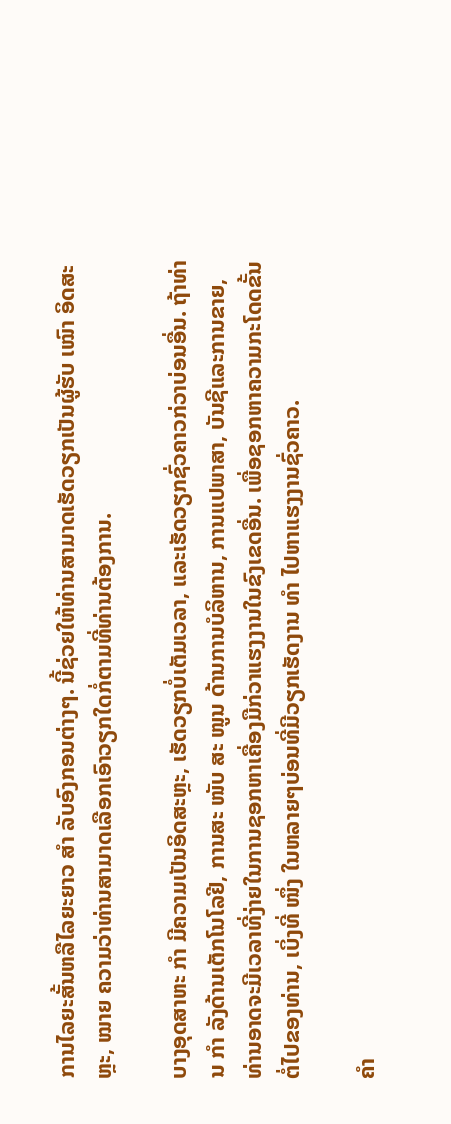ການໄລຍະສັ້ນຫລືໄລຍະຍາວ ສຳ ລັບອົງກອນຕ່າງໆ. ນີ້ຊ່ວຍໃຫ້ທ່ານສາມາດເຮັດວຽກເປັນຜູ້ຮັບ ເໝົາ ອິດສະຫຼະ, ໝາຍ ຄວາມວ່າທ່ານສາມາດເລືອກເອົາວຽກໃດກໍ່ຕາມທີ່ທ່ານຕ້ອງການ.

ບາງອຸດສາຫະ ກຳ ມີຄວາມເປັນອິດສະຫຼະ, ເຮັດວຽກບໍ່ເຕັມເວລາ, ແລະເຮັດວຽກຊົ່ວຄາວກ່ວາບ່ອນອື່ນ. ຖ້າທ່ານ ກຳ ລັງດ້ານເຕັກໂນໂລຢີ, ການສະ ໜັບ ສະ ໜູນ ດ້ານການບໍລິຫານ, ການແປພາສາ, ບັນຊີແລະການຂາຍ, ທ່ານອາດຈະມີເວລາທີ່ງ່າຍໃນການຊອກຫາເຄື່ອງມືກ່ວາແຮງງານໃນຂົງເຂດອື່ນ. ເພື່ອຊອກຫາຄວາມກະໂດດຂັ້ນຕໍ່ໄປຂອງທ່ານ, ເບິ່ງທີ່ ໜຶ່ງ ໃນຫລາຍໆບ່ອນທີ່ມີວຽກເຮັດງານ ທຳ ໄປຫາແຮງງານຊົ່ວຄາວ.

ຄຳ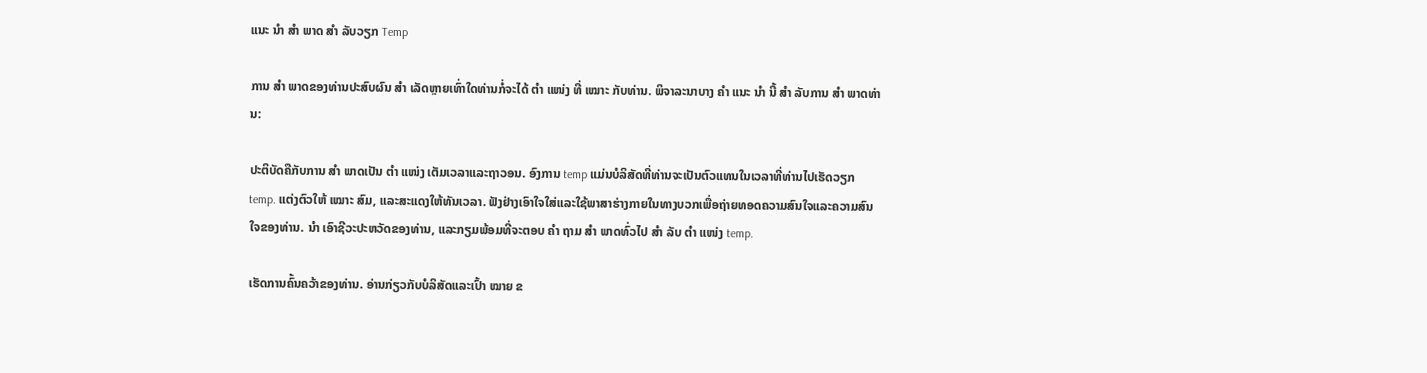ແນະ ນຳ ສຳ ພາດ ສຳ ລັບວຽກ Temp

ການ ສຳ ພາດຂອງທ່ານປະສົບຜົນ ສຳ ເລັດຫຼາຍເທົ່າໃດທ່ານກໍ່ຈະໄດ້ ຕຳ ແໜ່ງ ທີ່ ເໝາະ ກັບທ່ານ. ພິຈາລະນາບາງ ຄຳ ແນະ ນຳ ນີ້ ສຳ ລັບການ ສຳ ພາດທ່ານ:

ປະຕິບັດຄືກັບການ ສຳ ພາດເປັນ ຕຳ ແໜ່ງ ເຕັມເວລາແລະຖາວອນ. ອົງການ temp ແມ່ນບໍລິສັດທີ່ທ່ານຈະເປັນຕົວແທນໃນເວລາທີ່ທ່ານໄປເຮັດວຽກ temp. ແຕ່ງຕົວໃຫ້ ເໝາະ ສົມ, ແລະສະແດງໃຫ້ທັນເວລາ. ຟັງຢ່າງເອົາໃຈໃສ່ແລະໃຊ້ພາສາຮ່າງກາຍໃນທາງບວກເພື່ອຖ່າຍທອດຄວາມສົນໃຈແລະຄວາມສົນໃຈຂອງທ່ານ. ນຳ ເອົາຊີວະປະຫວັດຂອງທ່ານ, ແລະກຽມພ້ອມທີ່ຈະຕອບ ຄຳ ຖາມ ສຳ ພາດທົ່ວໄປ ສຳ ລັບ ຕຳ ແໜ່ງ temp.

ເຮັດການຄົ້ນຄວ້າຂອງທ່ານ. ອ່ານກ່ຽວກັບບໍລິສັດແລະເປົ້າ ໝາຍ ຂ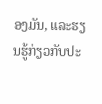ອງມັນ, ແລະຮຽນຮູ້ກ່ຽວກັບປະ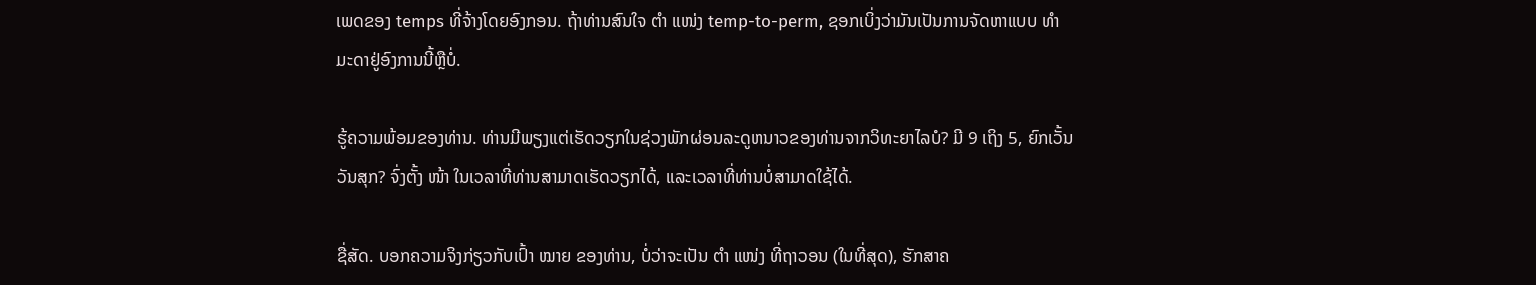ເພດຂອງ temps ທີ່ຈ້າງໂດຍອົງກອນ. ຖ້າທ່ານສົນໃຈ ຕຳ ແໜ່ງ temp-to-perm, ຊອກເບິ່ງວ່າມັນເປັນການຈັດຫາແບບ ທຳ ມະດາຢູ່ອົງການນີ້ຫຼືບໍ່.

ຮູ້ຄວາມພ້ອມຂອງທ່ານ. ທ່ານມີພຽງແຕ່ເຮັດວຽກໃນຊ່ວງພັກຜ່ອນລະດູຫນາວຂອງທ່ານຈາກວິທະຍາໄລບໍ? ມີ 9 ເຖິງ 5, ຍົກເວັ້ນວັນສຸກ? ຈົ່ງຕັ້ງ ໜ້າ ໃນເວລາທີ່ທ່ານສາມາດເຮັດວຽກໄດ້, ແລະເວລາທີ່ທ່ານບໍ່ສາມາດໃຊ້ໄດ້.

ຊື່ສັດ. ບອກຄວາມຈິງກ່ຽວກັບເປົ້າ ໝາຍ ຂອງທ່ານ, ບໍ່ວ່າຈະເປັນ ຕຳ ແໜ່ງ ທີ່ຖາວອນ (ໃນທີ່ສຸດ), ຮັກສາຄ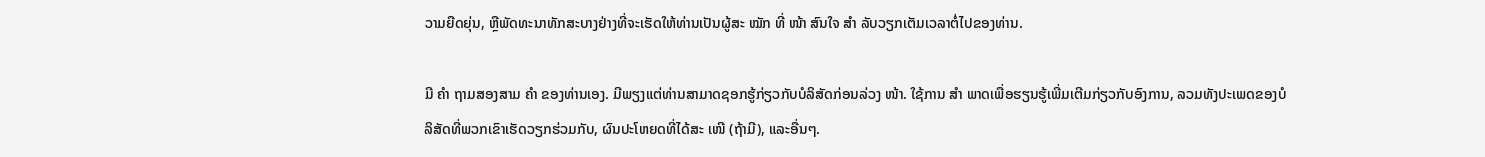ວາມຍືດຍຸ່ນ, ຫຼືພັດທະນາທັກສະບາງຢ່າງທີ່ຈະເຮັດໃຫ້ທ່ານເປັນຜູ້ສະ ໝັກ ທີ່ ໜ້າ ສົນໃຈ ສຳ ລັບວຽກເຕັມເວລາຕໍ່ໄປຂອງທ່ານ.

ມີ ຄຳ ຖາມສອງສາມ ຄຳ ຂອງທ່ານເອງ. ມີພຽງແຕ່ທ່ານສາມາດຊອກຮູ້ກ່ຽວກັບບໍລິສັດກ່ອນລ່ວງ ໜ້າ. ໃຊ້ການ ສຳ ພາດເພື່ອຮຽນຮູ້ເພີ່ມເຕີມກ່ຽວກັບອົງການ, ລວມທັງປະເພດຂອງບໍລິສັດທີ່ພວກເຂົາເຮັດວຽກຮ່ວມກັບ, ຜົນປະໂຫຍດທີ່ໄດ້ສະ ເໜີ (ຖ້າມີ), ແລະອື່ນໆ.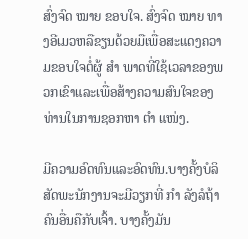ສົ່ງຈົດ ໝາຍ ຂອບໃຈ. ສົ່ງຈົດ ໝາຍ ທາງອີເມວຫລືຂຽນດ້ວຍມືເພື່ອສະແດງຄວາມຂອບໃຈຕໍ່ຜູ້ ສຳ ພາດທີ່ໃຊ້ເວລາຂອງພວກເຂົາແລະເພື່ອສ້າງຄວາມສົນໃຈຂອງທ່ານໃນການຊອກຫາ ຕຳ ແໜ່ງ.

ມີຄວາມອົດທົນແລະອົດທົນ.ບາງຄັ້ງບໍລິສັດພະນັກງານຈະມີວຽກທີ່ ກຳ ລັງລໍຖ້າຄົນອື່ນຄືກັບເຈົ້າ. ບາງຄັ້ງມັນ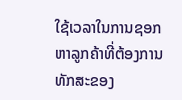ໃຊ້ເວລາໃນການຊອກຫາລູກຄ້າທີ່ຕ້ອງການທັກສະຂອງ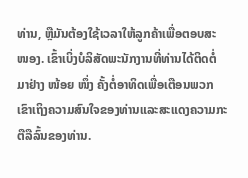ທ່ານ, ຫຼືມັນຕ້ອງໃຊ້ເວລາໃຫ້ລູກຄ້າເພື່ອຕອບສະ ໜອງ. ເຂົ້າເບິ່ງບໍລິສັດພະນັກງານທີ່ທ່ານໄດ້ຕິດຕໍ່ມາຢ່າງ ໜ້ອຍ ໜຶ່ງ ຄັ້ງຕໍ່ອາທິດເພື່ອເຕືອນພວກເຂົາເຖິງຄວາມສົນໃຈຂອງທ່ານແລະສະແດງຄວາມກະຕືລືລົ້ນຂອງທ່ານ.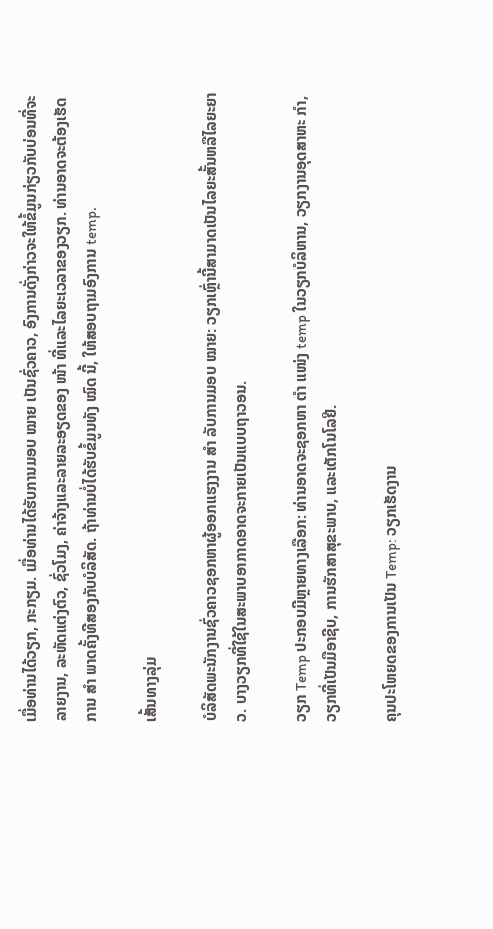ເມື່ອທ່ານໄດ້ວຽກ, ກະກຽມ. ເມື່ອທ່ານໄດ້ຮັບການມອບ ໝາຍ ເປັນຊົ່ວຄາວ, ອົງການດັ່ງກ່າວຈະໃຫ້ຂໍ້ມູນກ່ຽວກັບບ່ອນທີ່ຈະລາຍງານ, ລະຫັດແຕ່ງຕົວ, ຊົ່ວໂມງ, ຄ່າຈ້າງແລະລາຍລະອຽດຂອງ ໜ້າ ທີ່ແລະໄລຍະເວລາຂອງວຽກ. ທ່ານອາດຈະຕ້ອງເຮັດການ ສຳ ພາດຄັ້ງທີສອງກັບບໍລິສັດ. ຖ້າທ່ານບໍ່ໄດ້ຮັບຂໍ້ມູນທັງ ໝົດ ນີ້, ໃຫ້ສອບຖາມອົງການ temp.

ເສັ້ນທາງລຸ່ມ

ບໍລິສັດພະນັກງານຊົ່ວຄາວຊອກຫາຜູ້ອອກແຮງງານ ສຳ ລັບການມອບ ໝາຍ: ວຽກເຫຼົ່ານີ້ສາມາດເປັນໄລຍະສັ້ນຫລືໄລຍະຍາວ. ບາງວຽກທີ່ໃຊ້ໃນສະພາບອາກາດອາດຈະກາຍເປັນແບບຖາວອນ.

ວຽກ Temp ປະກອບມີຫຼາຍທາງເລືອກ: ທ່ານອາດຈະຊອກຫາ ຕຳ ແໜ່ງ temp ໃນວຽກບໍລິຫານ, ວຽກງານອຸດສາຫະ ກຳ, ວຽກທີ່ເປັນມືອາຊີບ, ການຮັກສາສຸຂະພາບ, ແລະເຕັກໂນໂລຢີ.

ຄຸນປະໂຫຍດຂອງການເປັນ Temp: ວຽກເຮັດງານ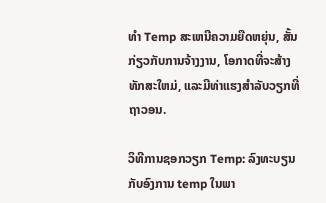ທໍາ Temp ສະເຫນີຄວາມຍືດຫຍຸ່ນ, ສັ້ນກ່ຽວກັບການຈ້າງງານ, ໂອກາດທີ່ຈະສ້າງທັກສະໃຫມ່, ແລະມີທ່າແຮງສໍາລັບວຽກທີ່ຖາວອນ.

ວິທີການຊອກວຽກ Temp: ລົງທະບຽນກັບອົງການ temp ໃນພາ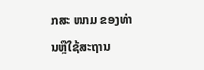ກສະ ໜາມ ຂອງທ່ານຫຼືໃຊ້ສະຖານ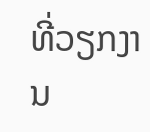ທີ່ວຽກງານ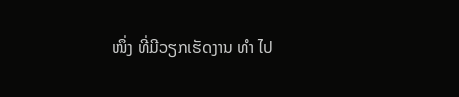ໜຶ່ງ ທີ່ມີວຽກເຮັດງານ ທຳ ໄປ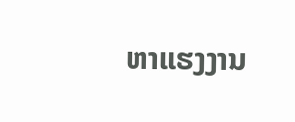ຫາແຮງງານ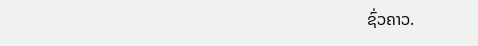ຊົ່ວຄາວ.